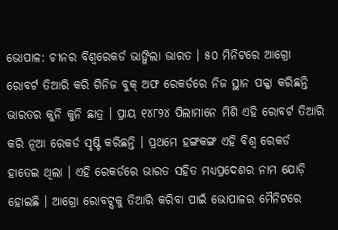ଭୋପାଳ: ଚୀନର ବିଶ୍ବରେକର୍ଡ ଭାଙ୍ଗିଲା ଭାରତ । ୫୦ ମିନିଟରେ ଆଗ୍ରୋ ରୋବର୍ଟ ତିଆରି କରି ଗିନିଜ ବୁକ୍ ଅଫ ରେକର୍ଡରେ ନିଜ ସ୍ଥାନ ପକ୍କା କରିଛନ୍ତି ଭାରତର କୁନି କୁନି ଛାତ୍ର । ପ୍ରାୟ ୧୪୮୨୪ ପିଲାମାନେ ମିଶି ଏହି ରୋବର୍ଟ ତିଆରି କରି ନୂଆ ରେକର୍ଡ ସୃଷ୍ଟି କରିଛନ୍ତି । ପ୍ରଥମେ ହଙ୍ଗକଙ୍ଗ ଏହି ବିଶ୍ବ ରେକର୍ଡ ହାତେଇ ଥିଲା । ଏହି ରେକର୍ଡରେ ଭାରତ ସହିତ ମଧ୍ୟପ୍ରଦେଶର ନାମ ଯୋଡ଼ି ହୋଇଛି । ଆଗ୍ରୋ ରୋବଟ୍ସକୁ ତିଆରି କରିବା ପାଇଁ ଭୋପାଳର ମୈନିଟରେ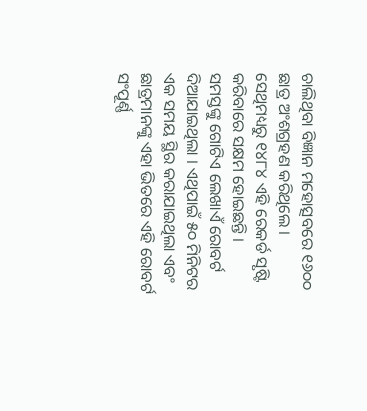ଚାଲିଥିବା ବିଜ୍ଞାନ ମହୋତ୍ସବରେ ୧୬୦୦ ଛାତ୍ର ଅଂଶଗ୍ରହଣ କରିଥିଲେ । ସେଥିମଧ୍ୟରୁ ୧୪୮୪ ଏହି ରେକର୍ଡ ସୃଷ୍ଟି କରିବାରେ ସକ୍ଷମ ହୋଇଛନ୍ତି ।
ସମସ୍ତଙ୍କୁ ଗୋଟିଏ ଲେଖାଏଁ ରୋବର୍ଟ ଦିଆଯାଇଥିଲା । ଏଥିପାଇଁ ୫୦ ମିନିଟର ଏକ ସମୟ ସ୍ଥିର କରାଯାଇଥିଲା ଏବଂ ଛାତ୍ରମାନଙ୍କୁ ଏହା ଭିତରେ ଏହି ରୋବର୍ଟ ସଂପୂର୍ଣ୍ଣ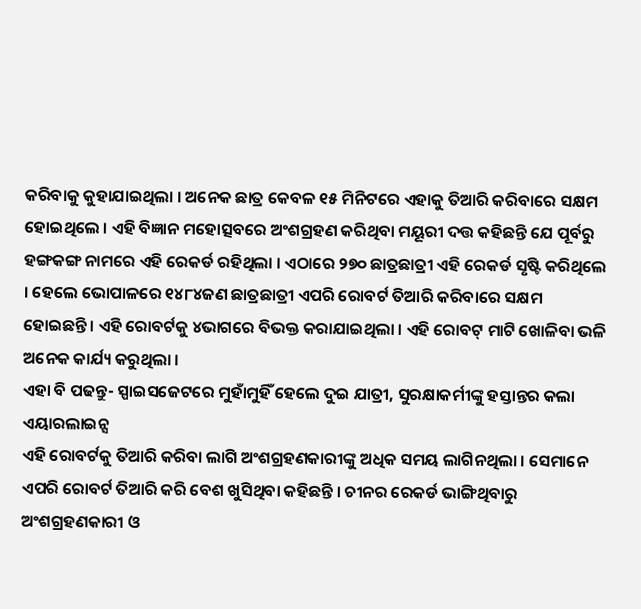କରିବାକୁ କୁହାଯାଇଥିଲା । ଅନେକ ଛାତ୍ର କେବଳ ୧୫ ମିନିଟରେ ଏହାକୁ ତିଆରି କରିବାରେ ସକ୍ଷମ ହୋଇଥିଲେ । ଏହି ବିଜ୍ଞାନ ମହୋତ୍ସବରେ ଅଂଶଗ୍ରହଣ କରିଥିବା ମୟୂରୀ ଦତ୍ତ କହିଛନ୍ତି ଯେ ପୂର୍ବରୁ ହଙ୍ଗକଙ୍ଗ ନାମରେ ଏହି ରେକର୍ଡ ରହିଥିଲା । ଏଠାରେ ୨୭୦ ଛାତ୍ରଛାତ୍ରୀ ଏହି ରେକର୍ଡ ସୃଷ୍ଟି କରିଥିଲେ । ହେଲେ ଭୋପାଳରେ ୧୪୮୪ଜଣ ଛାତ୍ରଛାତ୍ରୀ ଏପରି ରୋବର୍ଟ ତିଆରି କରିବାରେ ସକ୍ଷମ ହୋଇଛନ୍ତି । ଏହି ରୋବର୍ଟକୁ ୪ଭାଗରେ ବିଭକ୍ତ କରାଯାଇଥିଲା । ଏହି ରୋବଟ୍ ମାଟି ଖୋଳିବା ଭଳି ଅନେକ କାର୍ଯ୍ୟ କରୁଥିଲା ।
ଏହା ବି ପଢନ୍ତୁ- ସ୍ପାଇସଜେଟରେ ମୁହାଁମୁହିଁ ହେଲେ ଦୁଇ ଯାତ୍ରୀ, ସୁରକ୍ଷାକର୍ମୀଙ୍କୁ ହସ୍ତାନ୍ତର କଲା ଏୟାରଲାଇନ୍ସ
ଏହି ରୋବର୍ଟକୁ ତିଆରି କରିବା ଲାଗି ଅଂଶଗ୍ରହଣକାରୀଙ୍କୁ ଅଧିକ ସମୟ ଲାଗିନଥିଲା । ସେମାନେ ଏପରି ରୋବର୍ଟ ତିଆରି କରି ବେଶ ଖୁସିଥିବା କହିଛନ୍ତି । ଚୀନର ରେକର୍ଡ ଭାଙ୍ଗିଥିବାରୁ ଅଂଶଗ୍ରହଣକାରୀ ଓ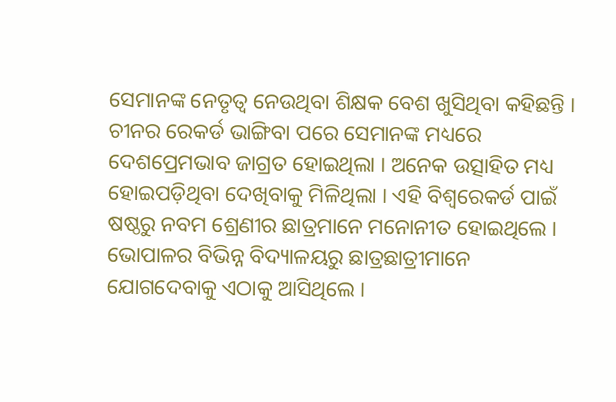ସେମାନଙ୍କ ନେତୃତ୍ବ ନେଉଥିବା ଶିକ୍ଷକ ବେଶ ଖୁସିଥିବା କହିଛନ୍ତି । ଚୀନର ରେକର୍ଡ ଭାଙ୍ଗିବା ପରେ ସେମାନଙ୍କ ମଧ୍ୟରେ ଦେଶପ୍ରେମଭାବ ଜାଗ୍ରତ ହୋଇଥିଲା । ଅନେକ ଉତ୍ସାହିତ ମଧ୍ୟ ହୋଇପଡ଼ିଥିବା ଦେଖିବାକୁ ମିଳିଥିଲା । ଏହି ବିଶ୍ବରେକର୍ଡ ପାଇଁ ଷଷ୍ଠରୁ ନବମ ଶ୍ରେଣୀର ଛାତ୍ରମାନେ ମନୋନୀତ ହୋଇଥିଲେ । ଭୋପାଳର ବିଭିନ୍ନ ବିଦ୍ୟାଳୟରୁ ଛାତ୍ରଛାତ୍ରୀମାନେ ଯୋଗଦେବାକୁ ଏଠାକୁ ଆସିଥିଲେ ।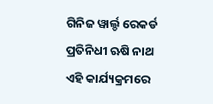ଗିନିଜ ୱାର୍ଲ୍ଡ ରେକର୍ଡ ପ୍ରତିନିଧୀ ଋଷି ନାଥ ଏହି କାର୍ଯ୍ୟକ୍ରମରେ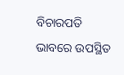ବିଚାରପତି ଭାବରେ ଉପସ୍ଥିତ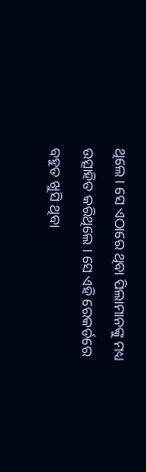ଥିଲେ । ସେ ଏଠାରେ ଥିବା ପିଲାମାନଙ୍କୁ ମଧ୍ୟ ଉତ୍ସାହିତ କରିଥିଲେ । ସେ ଏହି ରେକର୍ଡରେ ବହୁତ ଖୁସି ଥିବା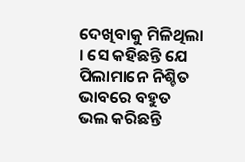ଦେଖିବାକୁ ମିଳିଥିଲା । ସେ କହିଛନ୍ତି ଯେ ପିଲାମାନେ ନିଶ୍ଚିତ ଭାବରେ ବହୁତ ଭଲ କରିଛନ୍ତି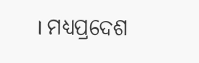। ମଧ୍ୟପ୍ରଦେଶ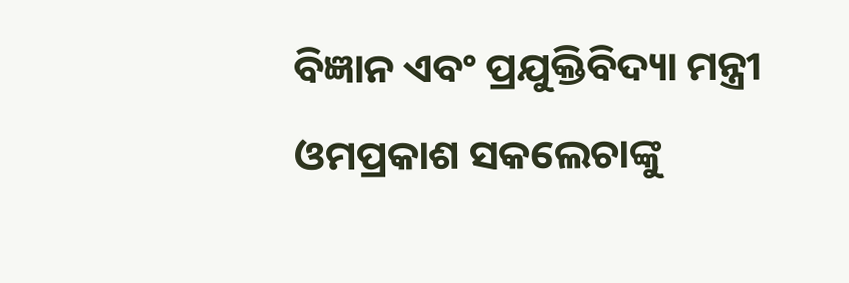ବିଜ୍ଞାନ ଏବଂ ପ୍ରଯୁକ୍ତିବିଦ୍ୟା ମନ୍ତ୍ରୀ ଓମପ୍ରକାଶ ସକଲେଚାଙ୍କୁ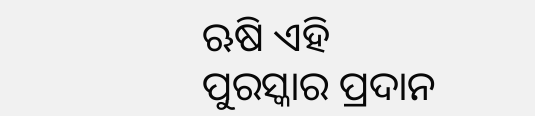ଋଷି ଏହି ପୁରସ୍କାର ପ୍ରଦାନ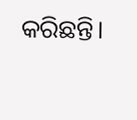କରିଛନ୍ତି।